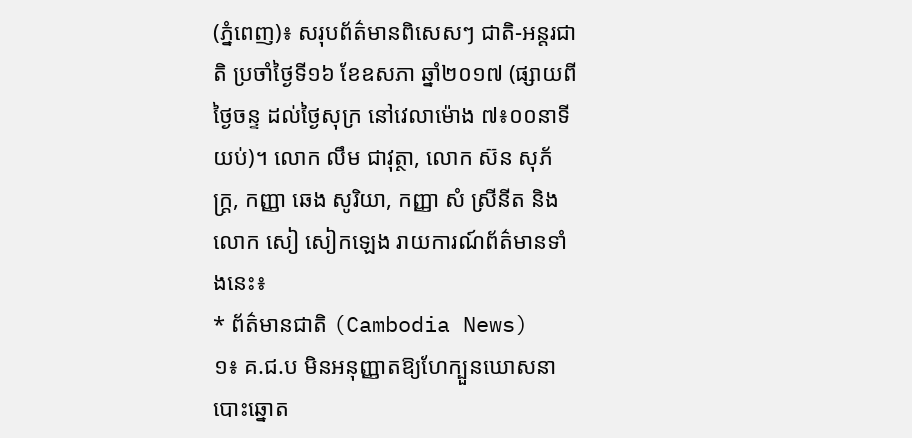(ភ្នំពេញ)៖ សរុបព័ត៌មានពិសេសៗ ជាតិ-អន្តរជាតិ ប្រចាំថ្ងៃទី១៦ ខែឧសភា ឆ្នាំ២០១៧ (ផ្សាយពីថ្ងៃចន្ទ ដល់ថ្ងៃសុក្រ នៅវេលាម៉ោង ៧៖០០នាទីយប់)។ លោក លឹម ជាវុត្ថា, លោក ស៊ន សុភ័ក្រ្ត, កញ្ញា ឆេង សូរិយា, កញ្ញា សំ ស្រីនីត និង លោក សៀ សៀកឡេង រាយការណ៍ព័ត៌មានទាំងនេះ៖
* ព័ត៌មានជាតិ (Cambodia News)
១៖ គ.ជ.ប មិនអនុញ្ញាតឱ្យហែក្បួនឃោសនាបោះឆ្នោត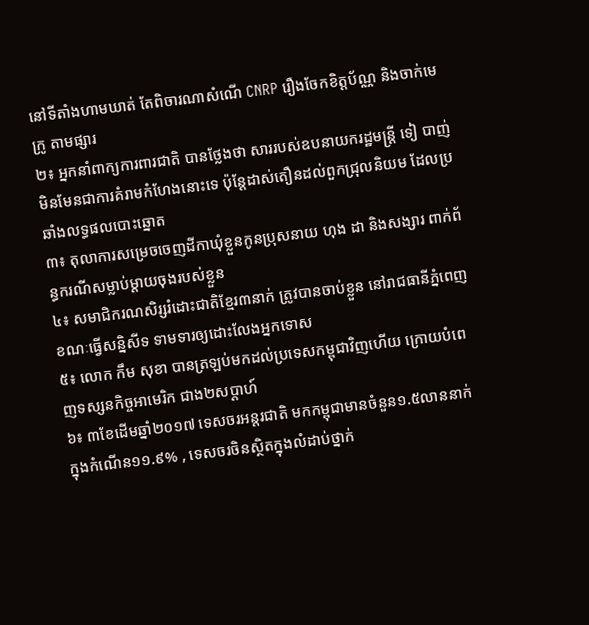នៅទីតាំងហាមឃាត់ តែពិចារណាសំណើ CNRP រឿងចែកខិត្តប័ណ្ណ និងចាក់មេក្រូ តាមផ្សារ
២៖ អ្នកនាំពាក្យការពារជាតិ បានថ្លែងថា សាររបស់ឧបនាយករដ្ឋមន្រ្តី ទៀ បាញ់ មិនមែនជាការគំរាមកំហែងនោះទេ ប៉ុន្តែដាស់តឿនដល់ពួកជ្រុលនិយម ដែលប្រឆាំងលទ្ធផលបោះឆ្នោត
៣៖ តុលាការសម្រេចចេញដីកាឃុំខ្លួនកូនប្រុសនាយ ហុង ដា និងសង្សារ ពាក់ព័ន្ធករណីសម្លាប់ម្តាយចុងរបស់ខ្លួន
៤៖ សមាជិករណសិរ្សរំដោះជាតិខ្មែរ៣នាក់ ត្រូវបានចាប់ខ្លួន នៅរាជធានីភ្នំពេញ ខណៈធ្វើសន្និសីទ ទាមទារឲ្យដោះលែងអ្នកទោស
៥៖ លោក កឹម សុខា បានត្រឡប់មកដល់ប្រទេសកម្ពុជាវិញហើយ ក្រោយបំពេញទស្សនកិច្ចអាមេរិក ជាង២សប្តាហ៍
៦៖ ៣ខែដើមឆ្នាំ២០១៧ ទេសចរអន្តរជាតិ មកកម្ពុជាមានចំនួន១.៥លាននាក់ ក្នុងកំណើន១១.៩% , ទេសចរចិនស្ថិតក្នុងលំដាប់ថ្នាក់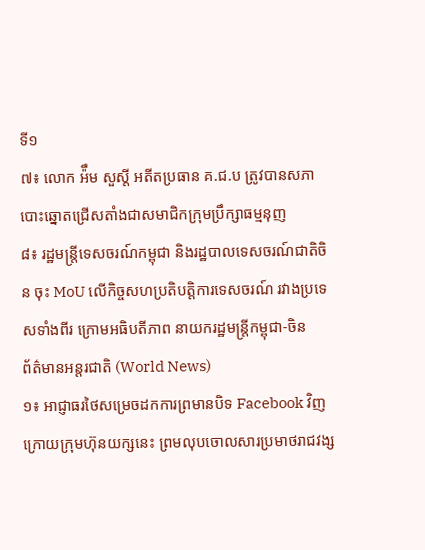ទី១
៧៖ លោក អ៉ឹម សួស្តី អតីតប្រធាន គ.ជ.ប ត្រូវបានសភា បោះឆ្នោតជ្រើសតាំងជាសមាជិកក្រុមប្រឹក្សាធម្មនុញ
៨៖ រដ្ឋមន្រ្តីទេសចរណ៍កម្ពុជា និងរដ្ឋបាលទេសចរណ៍ជាតិចិន ចុះ MoU លើកិច្ចសហប្រតិបត្តិការទេសចរណ៍ រវាងប្រទេសទាំងពីរ ក្រោមអធិបតីភាព នាយករដ្ឋមន្រ្តីកម្ពុជា-ចិន
ព័ត៌មានអន្តរជាតិ (World News)
១៖ អាជ្ញាធរថៃសម្រេចដកការព្រមានបិទ Facebook វិញ ក្រោយក្រុមហ៊ុនយក្សនេះ ព្រមលុបចោលសារប្រមាថរាជវង្ស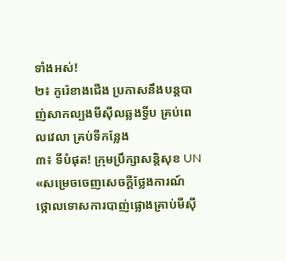ទាំងអស់!
២៖ កូរ៉េខាងជើង ប្រកាសនឹងបន្តបាញ់សាកល្បងមីស៊ីលឆ្លងទ្វីប គ្រប់ពេលវេលា គ្រប់ទីកន្លែង
៣៖ ទីបំផុត! ក្រុមប្រឹក្សាសន្តិសុខ UN «សម្រេចចេញសេចក្តីថ្លែងការណ៍ ថ្កោលទោសការបាញ់ផ្លោងគ្រាប់មីស៊ី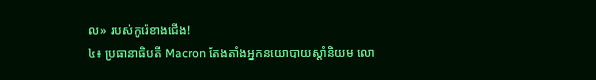ល» របស់កូរ៉េខាងជើង!
៤៖ ប្រធានាធិបតី Macron តែងតាំងអ្នកនយោបាយស្ដាំនិយម លោ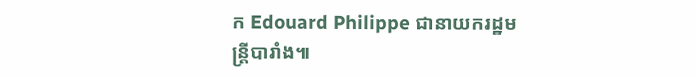ក Edouard Philippe ជានាយករដ្ឋមន្ត្រីបារាំង៕